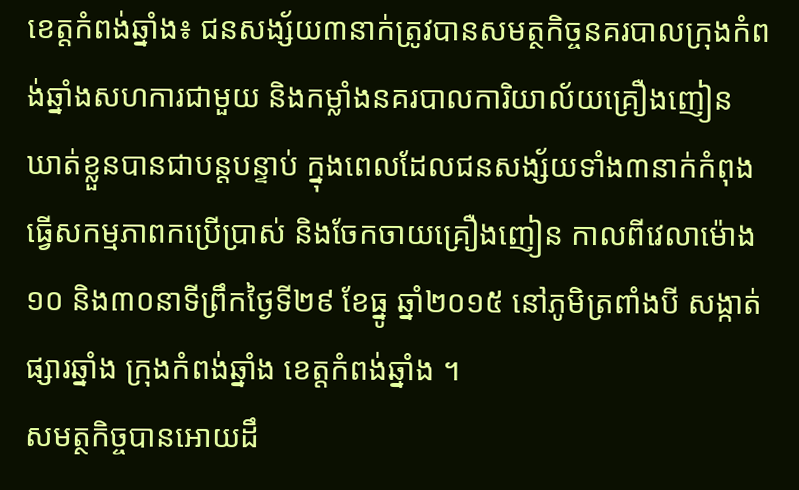ខេត្តកំពង់ឆ្នាំង៖ ជនសង្ស័យ៣នាក់ត្រូវបានសមត្ថកិច្ចនគរបាលក្រុងកំពង់ឆ្នាំងសហការជាមួយ និងកម្លាំងនគរបាលការិយាល័យគ្រឿងញៀន ឃាត់ខ្លួនបានជាបន្តបន្ទាប់ ក្នុងពេលដែលជនសង្ស័យទាំង៣នាក់កំពុងធ្វើសកម្មភាពកប្រើប្រាស់ និងចែកចាយគ្រឿងញៀន កាលពីវេលាម៉ោង១០ និង៣០នាទីព្រឹកថ្ងៃទី២៩ ខែធ្នូ ឆ្នាំ២០១៥ នៅភូមិត្រពាំងបី សង្កាត់ផ្សារឆ្នាំង ក្រុងកំពង់ឆ្នាំង ខេត្តកំពង់ឆ្នាំង ។
សមត្ថកិច្ចបានអោយដឹ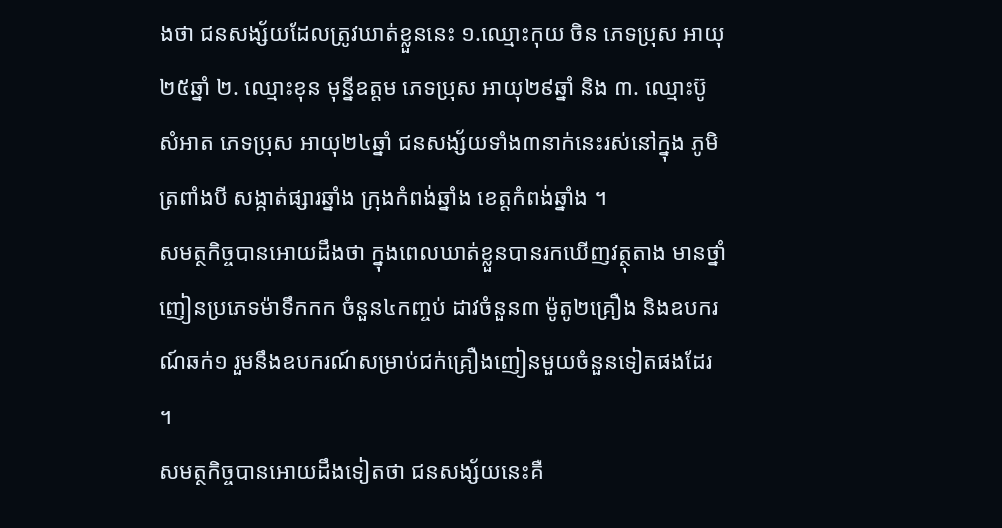ងថា ជនសង្ស័យដែលត្រូវឃាត់ខ្លួននេះ ១.ឈ្មោះកុយ ចិន ភេទប្រុស អាយុ២៥ឆ្នាំ ២. ឈ្មោះខុន មុន្នីឧត្តម ភេទប្រុស អាយុ២៩ឆ្នាំ និង ៣. ឈ្មោះប៊ូ សំអាត ភេទប្រុស អាយុ២៤ឆ្នាំ ជនសង្ស័យទាំង៣នាក់នេះរស់នៅក្នុង ភូមិត្រពាំងបី សង្កាត់ផ្សារឆ្នាំង ក្រុងកំពង់ឆ្នាំង ខេត្តកំពង់ឆ្នាំង ។
សមត្ថកិច្ចបានអោយដឹងថា ក្នុងពេលឃាត់ខ្លួនបានរកឃើញវត្ថុតាង មានថ្នាំញៀនប្រភេទម៉ាទឹកកក ចំនួន៤កញ្ចប់ ដាវចំនួន៣ ម៉ូតូ២គ្រឿង និងឧបករណ៍ឆក់១ រួមនឹងឧបករណ៍សម្រាប់ជក់គ្រឿងញៀនមួយចំនួនទៀតផងដែរ ។
សមត្ថកិច្ចបានអោយដឹងទៀតថា ជនសង្ស័យនេះគឺ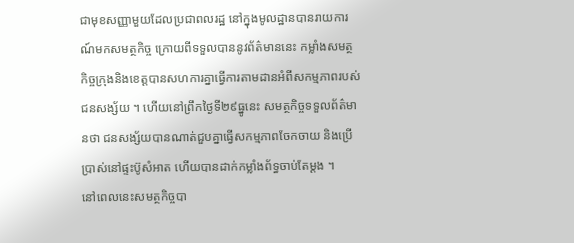ជាមុខសញ្ញាមួយដែលប្រជាពលរដ្ឋ នៅក្នុងមូលដ្ឋានបានរាយការណ៍មកសមត្ថកិច្ច ក្រោយពីទទួលបាននូវព័ត៌មាននេះ កម្លាំងសមត្ថកិច្ចក្រុងនិងខេត្តបានសហការគ្នាធ្វើការតាមដានអំពីសកម្មភាពរបស់ជនសង្ស័យ ។ ហើយនៅព្រឹកថ្ងៃទី២៩ធ្នូនេះ សមត្ថកិច្ចទទួលព័ត៌មានថា ជនសង្ស័យបានណាត់ជួបគ្នាធ្វើសកម្មភាពចែកចាយ និងប្រើប្រាស់នៅផ្ទះប៊ូសំអាត ហើយបានដាក់កម្លាំងព័ទ្ធចាប់តែម្តង ។
នៅពេលនេះសមត្ថកិច្ចបា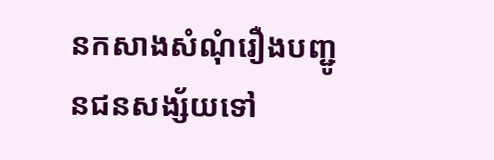នកសាងសំណុំរឿងបញ្ជូនជនសង្ស័យទៅ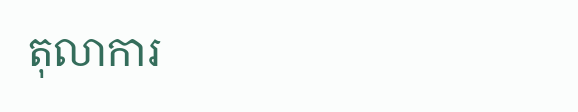តុលាការ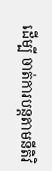ដើម្បី ចាត់ការបន្តតាមនីតិវិ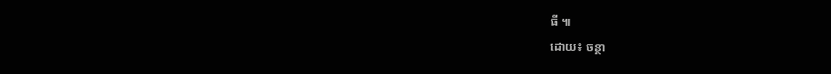ធី ៕
ដោយ៖ ចន្ថា